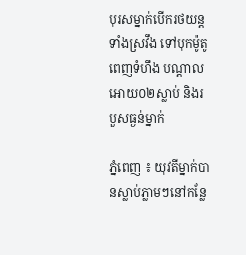បុរសម្នាក់បើករថយន្តទាំងស្រវឹង ទៅបុកម៉ូតូពេញទំហឹង បណ្តាលអោយ០២ស្លាប់ និងរបួសធ្ងន់ម្នាក់

ភ្នំពេញ ៖ យុវតីម្នាក់បានស្លាប់ភ្លាមៗនៅកន្លែ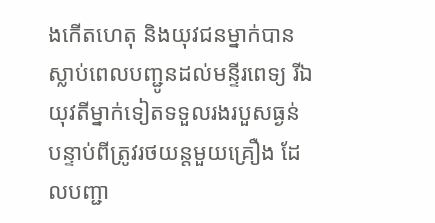ងកើតហេតុ និងយុវជនម្នាក់បានស្លាប់ពេលបញ្ជូនដល់មន្ទីរពេទ្យ រីឯយុវតីម្នាក់ទៀតទទួលរងរបួសធ្ងន់ បន្ទាប់ពីត្រូវរថយន្តមួយគ្រឿង ដែលបញ្ជា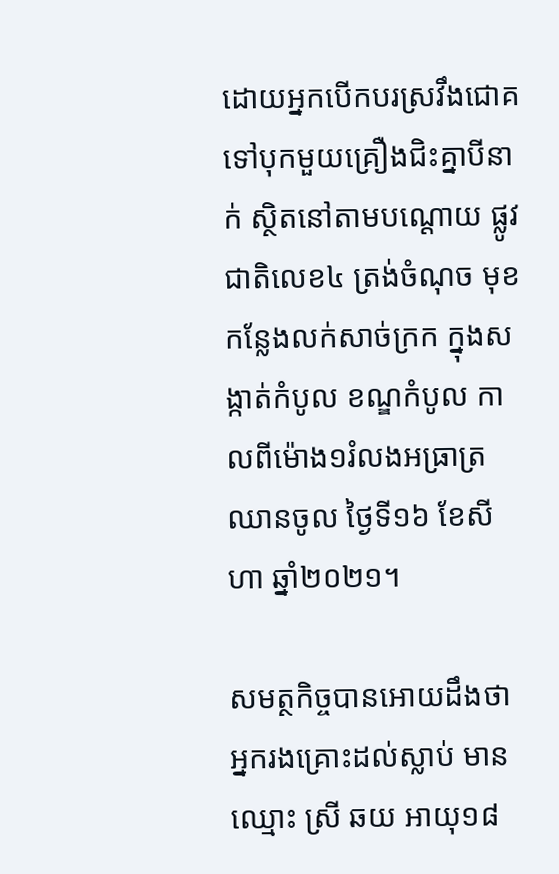ដោយអ្នកបើកបរស្រវឹងជោគ ទៅបុកមួយគ្រឿងជិះគ្នាបីនាក់ ស្ថិតនៅតាមបណ្ដោយ ផ្លូវជាតិលេខ៤ ត្រង់ចំណុច មុខកន្លែងលក់សាច់ក្រក ក្នុងសង្កាត់កំបូល ខណ្ឌកំបូល កាលពីម៉ោង១រំលងអធ្រាត្រ ឈានចូល ថ្ងៃទី១៦ ខែសីហា ឆ្នាំ២០២១។

សមត្ថកិច្ចបានអោយដឹងថា អ្នករងគ្រោះដល់ស្លាប់ មាន ឈ្មោះ ស្រី ឆយ អាយុ១៨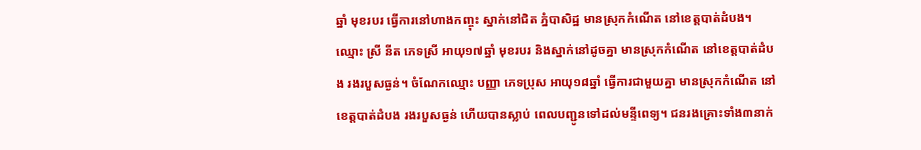ឆ្នាំ មុខរបរ ធ្វើការនៅហាងកញ្ចុះ ស្នាក់នៅជិត ភ្នំបាសិដ្ឋ មានស្រុកកំណើត នៅខេត្តបាត់ដំបង។ ឈ្មោះ ស្រី នីត ភេទស្រី អាយុ១៧ឆ្នាំ មុខរបរ និងស្នាក់នៅដូចគ្នា មានស្រុកកំណើត នៅខេត្តបាត់ដំបង រងរបួសធ្ងន់។ ចំណែកឈ្មោះ បញ្ញា ភេទប្រុស អាយុ១៨ឆ្នាំ ធ្វើការជាមួយគ្នា មានស្រុកកំណើត នៅខេត្តបាត់ដំបង រងរបួសធ្ងន់ ហើយបានស្លាប់ ពេលបញ្ជូនទៅដល់មន្ទីពេទ្យ។ ជនរងគ្រោះទាំង៣នាក់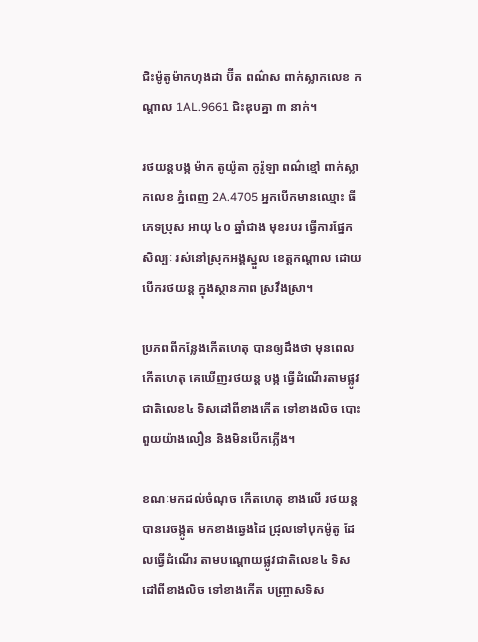ជិះម៉ូតូម៉ាកហុងដា ប៊ីត ពណ៌ស ពាក់ស្លាកលេខ កណ្តាល 1AL.9661 ជិះឌុបគ្នា ៣ នាក់។

រថយន្តបង្ក ម៉ាក តូយ៉ូតា កូរ៉ូឡា ពណ៌ខ្មៅ ពាក់ស្លាកលេខ ភ្នំពេញ 2A.4705 អ្នកបើកមានឈ្មោះ ធី ភេទប្រុស អាយុ ៤០ ឆ្នាំជាង មុខរបរ ធ្វើការផ្នែកសិល្បៈ រស់នៅស្រុកអង្គស្នួល ខេត្តកណ្តាល ដោយបើករថយន្ត ក្នុងស្ថានភាព ស្រវឹងស្រា។

ប្រភពពីកន្លែងកើតហេតុ បានឲ្យដឹងថា មុនពេលកើតហេតុ គេឃើញរថយន្ត បង្ក ធ្វើដំណើរតាមផ្លូវជាតិលេខ៤ ទិសដៅពីខាងកើត ទៅខាងលិច បោះពួយយ៉ាងលឿន និងមិនបើកភ្លើង។

ខណៈមកដល់ចំណុច កើតហេតុ ខាងលើ រថយន្តបានរេចង្កូត មកខាងឆ្វេងដៃ ជ្រុលទៅបុកម៉ូតូ ដែលធ្វើដំណើរ តាមបណ្តោយផ្លូវជាតិលេខ៤ ទិសដៅពីខាងលិច ទៅខាងកើត បញ្ច្រាសទិស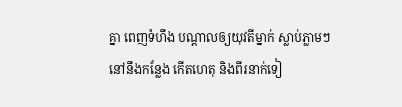គ្នា ពេញទំហឹង បណ្ដាលឲ្យយុវតីម្នាក់ ស្លាប់ភ្លាមៗ នៅនឹងកន្លែង កើតហេតុ និងពីរនាក់ទៀ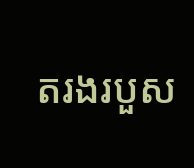តរងរបួស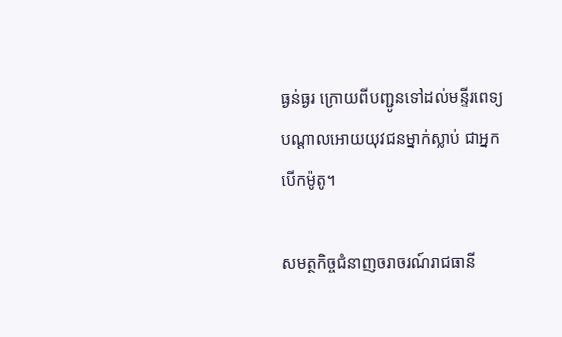ធ្ងន់ធ្ងរ ក្រោយពីបញ្ជូនទៅដល់មន្ទីរពេទ្យ បណ្តាលអោយយុវជនម្នាក់ស្លាប់ ជាអ្នកបើកម៉ូតូ។

សមត្ថកិច្ចជំនាញចរាចរណ៍រាជធានី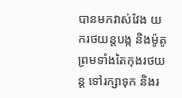បានមកវាស់វែង យករថយន្តបង្ក និងម៉ូតូ ព្រមទាំងតៃកុងរថយន្ត ទៅរក្សាទុក និងរ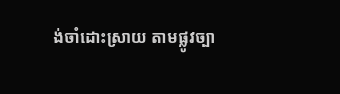ង់ចាំដោះស្រាយ តាមផ្លូវច្បា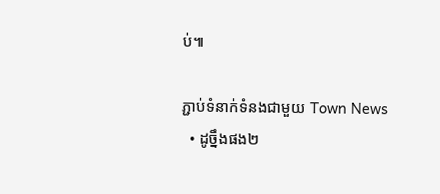ប់៕

ភ្ជាប់ទំនាក់ទំនងជាមួយ Town News
  • ដូច្នឹងផង២